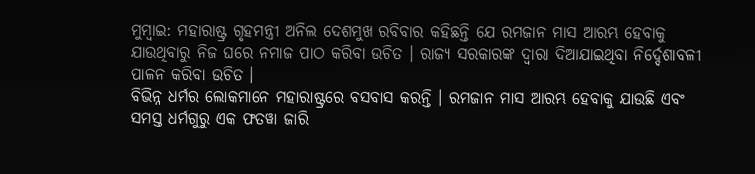ମୁମ୍ବାଇ: ମହାରାଷ୍ଟ୍ର ଗୃହମନ୍ତ୍ରୀ ଅନିଲ ଦେଶମୁଖ ରବିବାର କହିଛନ୍ତି ଯେ ରମଜାନ ମାସ ଆରମ୍ଭ ହେବାକୁ ଯାଉଥିବାରୁ ନିଜ ଘରେ ନମାଜ ପାଠ କରିବା ଉଚିତ । ରାଜ୍ୟ ସରକାରଙ୍କ ଦ୍ୱାରା ଦିଆଯାଇଥିବା ନିର୍ଦ୍ଦେଶାବଳୀ ପାଳନ କରିବା ଉଚିତ ।
ବିଭିନ୍ନ ଧର୍ମର ଲୋକମାନେ ମହାରାଷ୍ଟ୍ରରେ ବସବାସ କରନ୍ତି । ରମଜାନ ମାସ ଆରମ୍ଭ ହେବାକୁ ଯାଉଛି ଏବଂ ସମସ୍ତ ଧର୍ମଗୁରୁ ଏକ ଫତୱା ଜାରି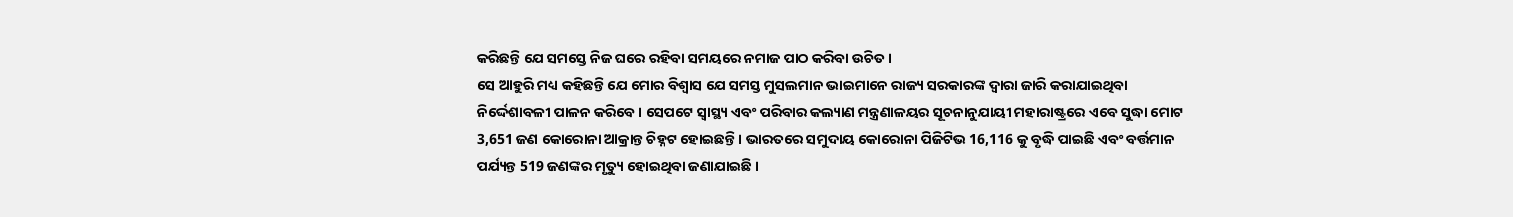କରିଛନ୍ତି ଯେ ସମସ୍ତେ ନିଜ ଘରେ ରହିବା ସମୟରେ ନମାଜ ପାଠ କରିବା ଉଚିତ ।
ସେ ଆହୁରି ମଧ୍ୟ କହିଛନ୍ତି ଯେ ମୋର ବିଶ୍ୱାସ ଯେ ସମସ୍ତ ମୁସଲମାନ ଭାଇମାନେ ରାଜ୍ୟ ସରକାରଙ୍କ ଦ୍ୱାରା ଜାରି କରାଯାଇଥିବା ନିର୍ଦ୍ଦେଶାବଳୀ ପାଳନ କରିବେ । ସେପଟେ ସ୍ୱାସ୍ଥ୍ୟ ଏବଂ ପରିବାର କଲ୍ୟାଣ ମନ୍ତ୍ରଣାଳୟର ସୂଚନାନୁଯାୟୀ ମହାରାଷ୍ଟ୍ରରେ ଏବେ ସୁଦ୍ଧା ମୋଟ 3,651 ଜଣ କୋରୋନା ଆକ୍ରାନ୍ତ ଚିହ୍ନଟ ହୋଇଛନ୍ତି । ଭାରତରେ ସମୁଦାୟ କୋରୋନା ପିଜିଟିଭ 16,116 କୁ ବୃଦ୍ଧି ପାଇଛି ଏବଂ ବର୍ତ୍ତମାନ ପର୍ଯ୍ୟନ୍ତ 519 ଜଣଙ୍କର ମୃତ୍ୟୁ ହୋଇଥିବା ଜଣାଯାଇଛି ।